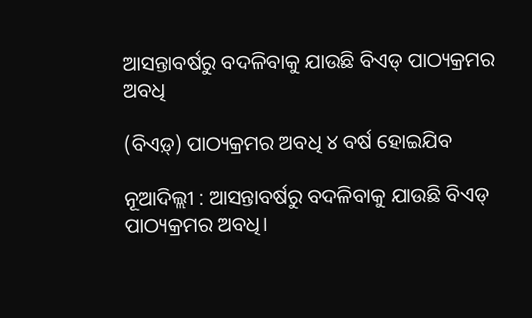ଆସନ୍ତାବର୍ଷରୁ ବଦଳିବାକୁ ଯାଉଛି ବିଏଡ୍‌ ପାଠ୍ୟକ୍ରମର ଅବଧି

(ବିଏଡ଼୍) ପାଠ୍ୟକ୍ରମର ଅବଧି ୪ ବର୍ଷ ହୋଇଯିବ

ନୂଆଦିଲ୍ଲୀ : ଆସନ୍ତାବର୍ଷରୁ ବଦଳିବାକୁ ଯାଉଛି ବିଏଡ୍‌ ପାଠ୍ୟକ୍ରମର ଅବଧି।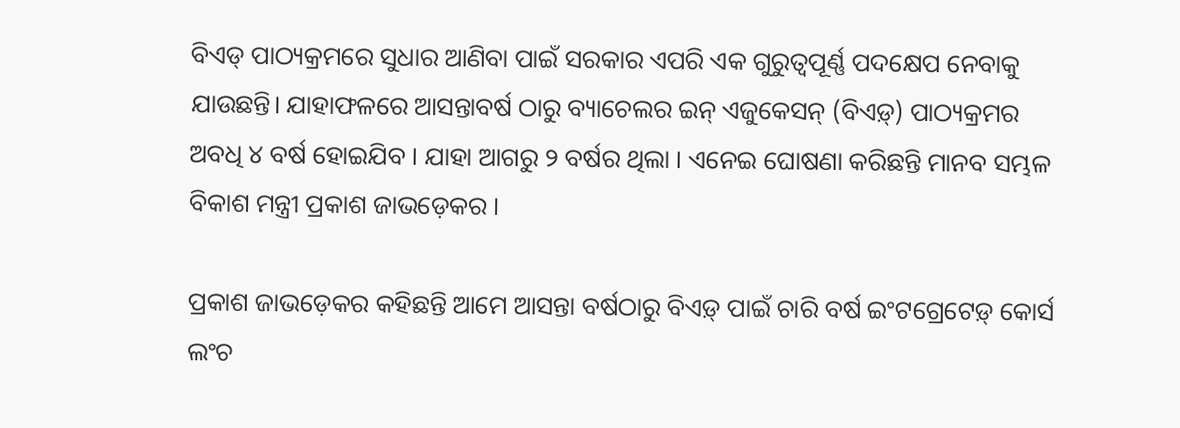ବିଏଡ୍‌ ପାଠ୍ୟକ୍ରମ‌ରେ ସୁଧାର ଆଣିବା ପାଇଁ ସରକାର ଏପରି ଏକ ଗୁରୁତ୍ୱପୂର୍ଣ୍ଣ ପଦକ୍ଷେପ ନେବାକୁ ଯାଉଛନ୍ତି। ଯାହାଫଳରେ ଆସନ୍ତାବର୍ଷ ଠାରୁ ବ୍ୟାଚେଲର ଇନ୍ ଏଜୁକେସନ୍ (ବିଏଡ଼୍) ପାଠ୍ୟକ୍ରମର ଅବଧି ୪ ବର୍ଷ ହୋଇଯିବ । ଯାହା ଆଗରୁ ୨ ବର୍ଷର ଥିଲା । ଏନେଇ ଘୋଷଣା କରିଛନ୍ତି ମାନବ ସମ୍ଭଳ ବିକାଶ ମନ୍ତ୍ରୀ ପ୍ରକାଶ ଜାଭଡ଼େକର ।

ପ୍ରକାଶ ଜାଭଡ଼େକର କହିଛନ୍ତି ଆମେ ଆସନ୍ତା ବର୍ଷଠାରୁ ବିଏଡ଼୍ ପାଇଁ ଚାରି ବର୍ଷ ଇଂଟଗ୍ରେଟେଡ଼୍ କୋର୍ସ ଲଂଚ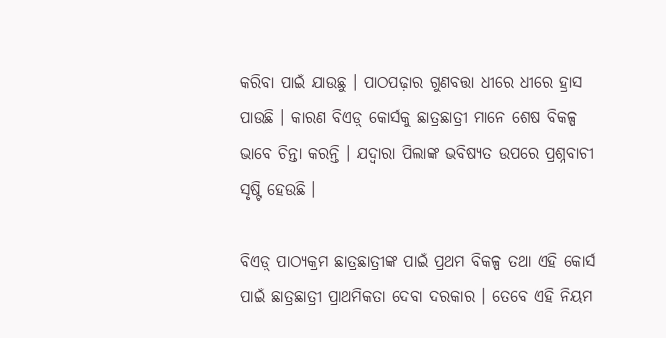କରିବା ପାଇଁ ଯାଉଛୁ । ପାଠପଢ଼ାର ଗୁଣବତ୍ତା ଧୀରେ ଧୀରେ ହ୍ରାସ ପାଉଛି । କାରଣ ବିଏଡ଼୍ କୋର୍ସକୁ ଛାତ୍ରଛାତ୍ରୀ ମାନେ ଶେଷ ବିକଳ୍ପ ଭାବେ ଚିନ୍ତା କରନ୍ତି । ଯଦ୍ୱାରା ପିଲାଙ୍କ ଭବିଷ୍ୟତ ଉପରେ ପ୍ରଶ୍ନବାଚୀ ସୃଷ୍ଟି ହେଉଛି ।

ବିଏଡ଼୍ ପାଠ୍ୟକ୍ରମ ଛାତ୍ରଛାତ୍ରୀଙ୍କ ପାଇଁ ପ୍ରଥମ ବିକଳ୍ପ ତଥା ଏହି କୋର୍ସ ପାଇଁ ଛାତ୍ରଛାତ୍ରୀ ପ୍ରାଥମିକତା ଦେବା ଦରକାର । ତେବେ ଏହି ନିୟମ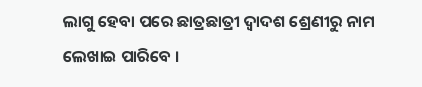ଲାଗୁ ହେବା ପରେ ଛାତ୍ରଛାତ୍ରୀ ଦ୍ୱାଦଶ ଶ୍ରେଣୀରୁ ନାମ ଲେଖାଇ ପାରିବେ ।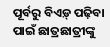ପୂର୍ବରୁ ବିଏଡ଼୍ ପଢ଼ିବା ପାଇଁ ଛାତ୍ରଛାତ୍ରୀଙ୍କୁ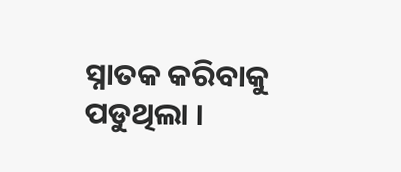ସ୍ନାତକ କରିବାକୁ ପଡୁଥିଲା ।